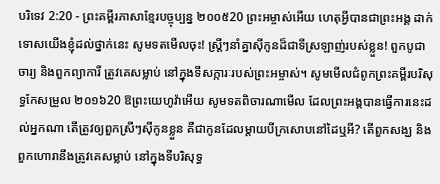បរិទេវ 2:20 - ព្រះគម្ពីរភាសាខ្មែរបច្ចុប្បន្ន ២០០៥20 ព្រះអម្ចាស់អើយ ហេតុអ្វីបានជាព្រះអង្គ ដាក់ទោសយើងខ្ញុំដល់ថ្នាក់នេះ សូមទតមើលចុះ! ស្ត្រីៗនាំគ្នាស៊ីកូនដ៏ជាទីស្រឡាញ់របស់ខ្លួន! ពួកបូជាចារ្យ និងពួកព្យាការី ត្រូវគេសម្លាប់ នៅក្នុងទីសក្ការៈរបស់ព្រះអម្ចាស់។ សូមមើលជំពូកព្រះគម្ពីរបរិសុទ្ធកែសម្រួល ២០១៦20 ឱព្រះយេហូវ៉ាអើយ សូមទតពិចារណាមើល ដែលព្រះអង្គបានធ្វើការនេះដល់អ្នកណា តើត្រូវឲ្យពួកស្រីៗស៊ីកូនខ្លួន គឺជាកូនដែលម្តាយបីក្រសោបនៅដៃឬអី? តើពួកសង្ឃ និងពួកហោរានឹងត្រូវគេសម្លាប់ នៅក្នុងទីបរិសុទ្ធ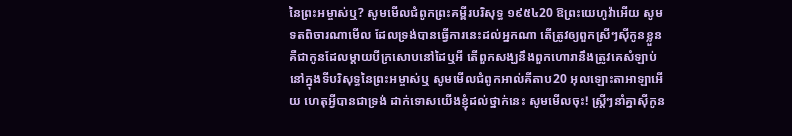នៃព្រះអម្ចាស់ឬ? សូមមើលជំពូកព្រះគម្ពីរបរិសុទ្ធ ១៩៥៤20 ឱព្រះយេហូវ៉ាអើយ សូមទតពិចារណាមើល ដែលទ្រង់បានធ្វើការនេះដល់អ្នកណា តើត្រូវឲ្យពួកស្រីៗស៊ីកូនខ្លួន គឺជាកូនដែលម្តាយបីក្រសោបនៅដៃឬអី តើពួកសង្ឃនឹងពួកហោរានឹងត្រូវគេសំឡាប់ នៅក្នុងទីបរិសុទ្ធនៃព្រះអម្ចាស់ឬ សូមមើលជំពូកអាល់គីតាប20 អុលឡោះតាអាឡាអើយ ហេតុអ្វីបានជាទ្រង់ ដាក់ទោសយើងខ្ញុំដល់ថ្នាក់នេះ សូមមើលចុះ! ស្ត្រីៗនាំគ្នាស៊ីកូន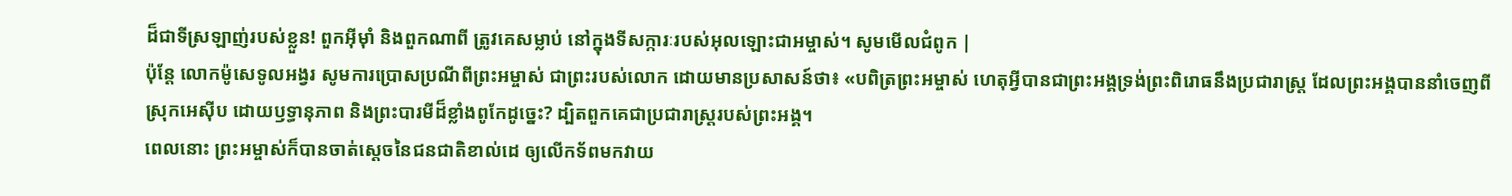ដ៏ជាទីស្រឡាញ់របស់ខ្លួន! ពួកអ៊ីមុាំ និងពួកណាពី ត្រូវគេសម្លាប់ នៅក្នុងទីសក្ការៈរបស់អុលឡោះជាអម្ចាស់។ សូមមើលជំពូក |
ប៉ុន្តែ លោកម៉ូសេទូលអង្វរ សូមការប្រោសប្រណីពីព្រះអម្ចាស់ ជាព្រះរបស់លោក ដោយមានប្រសាសន៍ថា៖ «បពិត្រព្រះអម្ចាស់ ហេតុអ្វីបានជាព្រះអង្គទ្រង់ព្រះពិរោធនឹងប្រជារាស្ត្រ ដែលព្រះអង្គបាននាំចេញពីស្រុកអេស៊ីប ដោយឫទ្ធានុភាព និងព្រះបារមីដ៏ខ្លាំងពូកែដូច្នេះ? ដ្បិតពួកគេជាប្រជារាស្ត្ររបស់ព្រះអង្គ។
ពេលនោះ ព្រះអម្ចាស់ក៏បានចាត់ស្ដេចនៃជនជាតិខាល់ដេ ឲ្យលើកទ័ពមកវាយ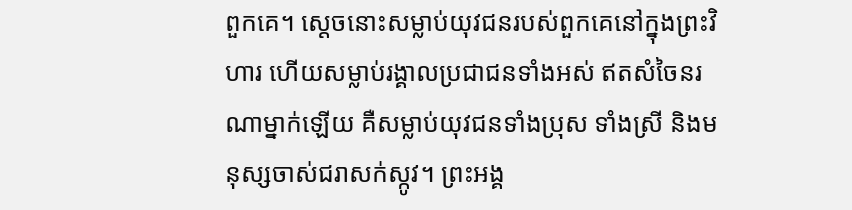ពួកគេ។ ស្ដេចនោះសម្លាប់យុវជនរបស់ពួកគេនៅក្នុងព្រះវិហារ ហើយសម្លាប់រង្គាលប្រជាជនទាំងអស់ ឥតសំចៃនរណាម្នាក់ឡើយ គឺសម្លាប់យុវជនទាំងប្រុស ទាំងស្រី និងមនុស្សចាស់ជរាសក់ស្កូវ។ ព្រះអង្គ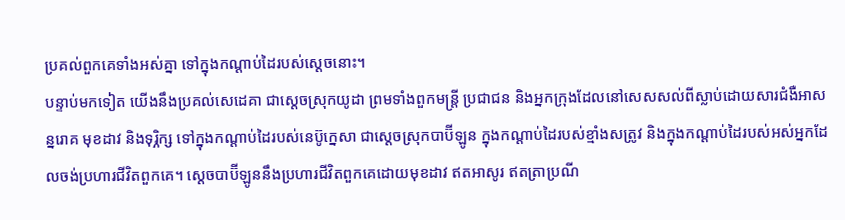ប្រគល់ពួកគេទាំងអស់គ្នា ទៅក្នុងកណ្ដាប់ដៃរបស់ស្ដេចនោះ។
បន្ទាប់មកទៀត យើងនឹងប្រគល់សេដេគា ជាស្ដេចស្រុកយូដា ព្រមទាំងពួកមន្ត្រី ប្រជាជន និងអ្នកក្រុងដែលនៅសេសសល់ពីស្លាប់ដោយសារជំងឺអាសន្នរោគ មុខដាវ និងទុរ្ភិក្ស ទៅក្នុងកណ្ដាប់ដៃរបស់នេប៊ូក្នេសា ជាស្ដេចស្រុកបាប៊ីឡូន ក្នុងកណ្ដាប់ដៃរបស់ខ្មាំងសត្រូវ និងក្នុងកណ្ដាប់ដៃរបស់អស់អ្នកដែលចង់ប្រហារជីវិតពួកគេ។ ស្ដេចបាប៊ីឡូននឹងប្រហារជីវិតពួកគេដោយមុខដាវ ឥតអាសូរ ឥតត្រាប្រណី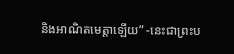និងអាណិតមេត្តាឡើយ” -នេះជាព្រះប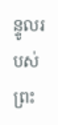ន្ទូលរបស់ព្រះ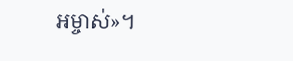អម្ចាស់»។